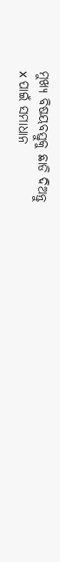ମୁଖ୍ୟ ବିଷୟବସ୍ତୁକୁ ଛାଡି ଦିଅନ୍ତୁ
x ପାଇଁ ସମାଧାନ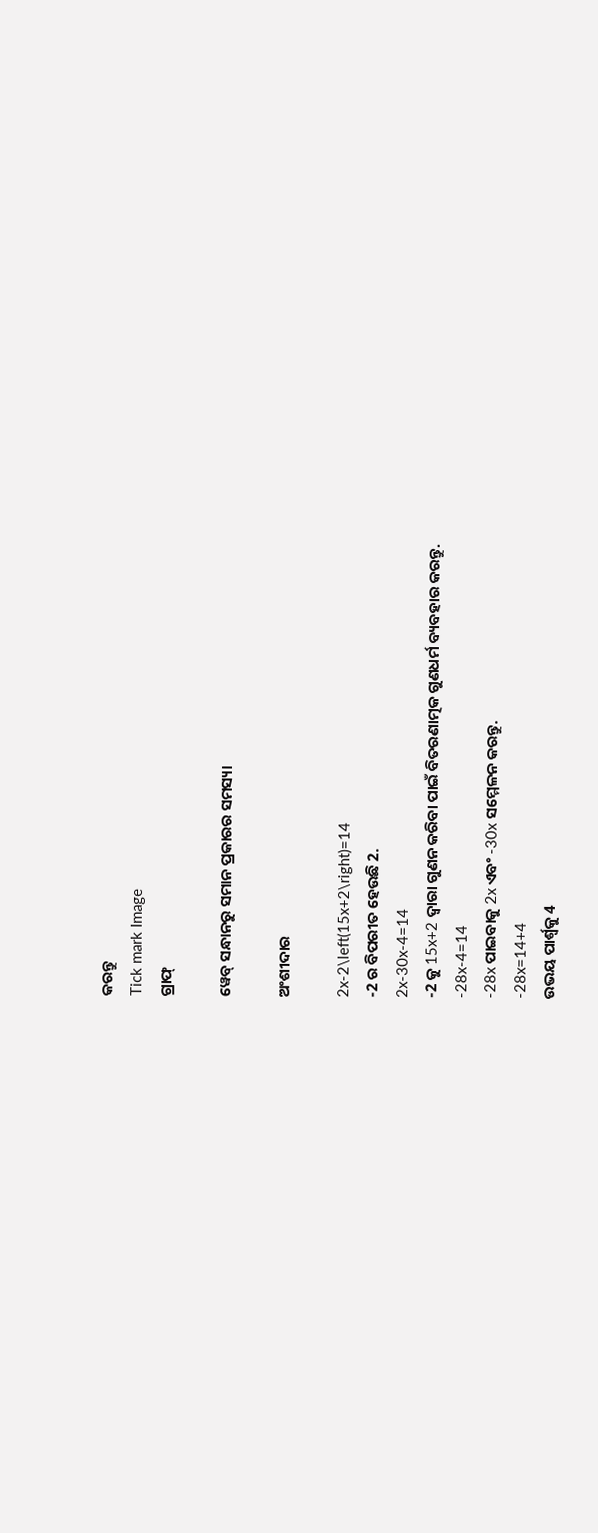କରନ୍ତୁ
Tick mark Image
ଗ୍ରାଫ୍

ୱେବ୍ ସନ୍ଧାନରୁ ସମାନ ପ୍ରକାରର ସମସ୍ୟା

ଅଂଶୀଦାର

2x-2\left(15x+2\right)=14
-2 ର ବିପରୀତ ହେଉଛି 2.
2x-30x-4=14
-2 କୁ 15x+2 ଦ୍ୱାରା ଗୁଣନ କରିବା ପାଇଁ ବିତରଣାତ୍ମକ ଗୁଣଧର୍ମ ବ୍ୟବହାର କରନ୍ତୁ.
-28x-4=14
-28x ପାଇବାକୁ 2x ଏବଂ -30x ସମ୍ମେଳନ କରନ୍ତୁ.
-28x=14+4
ଉଭୟ ପାର୍ଶ୍ଵକୁ 4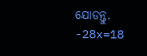ଯୋଡନ୍ତୁ.
-28x=18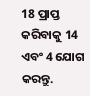18 ପ୍ରାପ୍ତ କରିବାକୁ 14 ଏବଂ 4 ଯୋଗ କରନ୍ତୁ.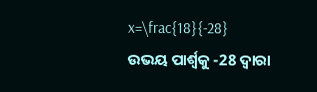x=\frac{18}{-28}
ଉଭୟ ପାର୍ଶ୍ୱକୁ -28 ଦ୍ୱାରା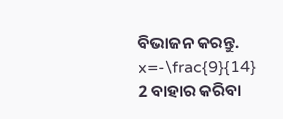ବିଭାଜନ କରନ୍ତୁ.
x=-\frac{9}{14}
2 ବାହାର କରିବା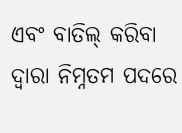ଏବଂ ବାତିଲ୍‌ କରିବା ଦ୍ୱାରା ନିମ୍ନତମ ପଦରେ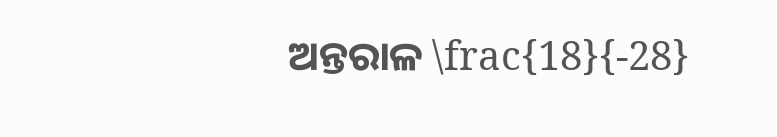ଅନ୍ତରାଳ \frac{18}{-28}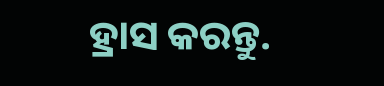ହ୍ରାସ କରନ୍ତୁ.